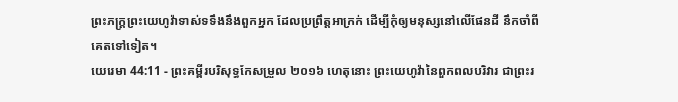ព្រះភក្ត្រព្រះយេហូវ៉ាទាស់ទទឹងនឹងពួកអ្នក ដែលប្រព្រឹត្តអាក្រក់ ដើម្បីកុំឲ្យមនុស្សនៅលើផែនដី នឹកចាំពីគេតទៅទៀត។
យេរេមា 44:11 - ព្រះគម្ពីរបរិសុទ្ធកែសម្រួល ២០១៦ ហេតុនោះ ព្រះយេហូវ៉ានៃពួកពលបរិវារ ជាព្រះរ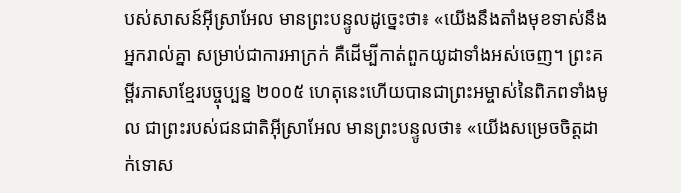បស់សាសន៍អ៊ីស្រាអែល មានព្រះបន្ទូលដូច្នេះថា៖ «យើងនឹងតាំងមុខទាស់នឹងអ្នករាល់គ្នា សម្រាប់ជាការអាក្រក់ គឺដើម្បីកាត់ពួកយូដាទាំងអស់ចេញ។ ព្រះគម្ពីរភាសាខ្មែរបច្ចុប្បន្ន ២០០៥ ហេតុនេះហើយបានជាព្រះអម្ចាស់នៃពិភពទាំងមូល ជាព្រះរបស់ជនជាតិអ៊ីស្រាអែល មានព្រះបន្ទូលថា៖ «យើងសម្រេចចិត្តដាក់ទោស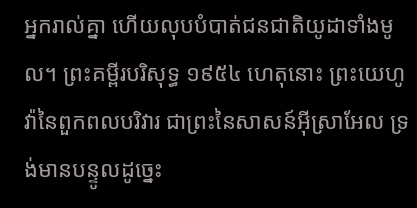អ្នករាល់គ្នា ហើយលុបបំបាត់ជនជាតិយូដាទាំងមូល។ ព្រះគម្ពីរបរិសុទ្ធ ១៩៥៤ ហេតុនោះ ព្រះយេហូវ៉ានៃពួកពលបរិវារ ជាព្រះនៃសាសន៍អ៊ីស្រាអែល ទ្រង់មានបន្ទូលដូច្នេះ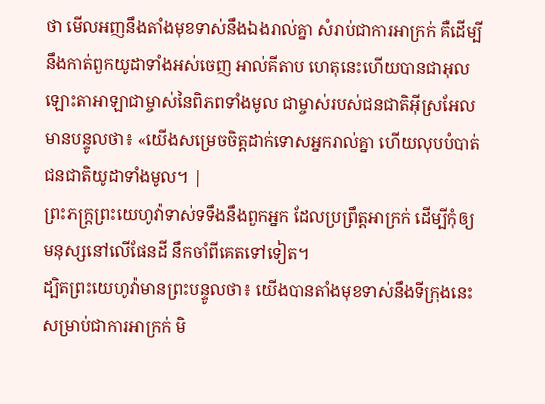ថា មើលអញនឹងតាំងមុខទាស់នឹងឯងរាល់គ្នា សំរាប់ជាការអាក្រក់ គឺដើម្បីនឹងកាត់ពួកយូដាទាំងអស់ចេញ អាល់គីតាប ហេតុនេះហើយបានជាអុលឡោះតាអាឡាជាម្ចាស់នៃពិភពទាំងមូល ជាម្ចាស់របស់ជនជាតិអ៊ីស្រអែល មានបន្ទូលថា៖ «យើងសម្រេចចិត្តដាក់ទោសអ្នករាល់គ្នា ហើយលុបបំបាត់ជនជាតិយូដាទាំងមូល។ |
ព្រះភក្ត្រព្រះយេហូវ៉ាទាស់ទទឹងនឹងពួកអ្នក ដែលប្រព្រឹត្តអាក្រក់ ដើម្បីកុំឲ្យមនុស្សនៅលើផែនដី នឹកចាំពីគេតទៅទៀត។
ដ្បិតព្រះយេហូវ៉ាមានព្រះបន្ទូលថា៖ យើងបានតាំងមុខទាស់នឹងទីក្រុងនេះ សម្រាប់ជាការអាក្រក់ មិ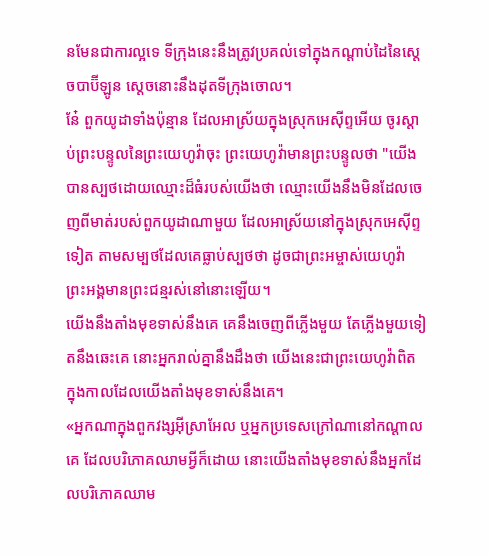នមែនជាការល្អទេ ទីក្រុងនេះនឹងត្រូវប្រគល់ទៅក្នុងកណ្ដាប់ដៃនៃស្តេចបាប៊ីឡូន ស្តេចនោះនឹងដុតទីក្រុងចោល។
នែ៎ ពួកយូដាទាំងប៉ុន្មាន ដែលអាស្រ័យក្នុងស្រុកអេស៊ីព្ទអើយ ចូរស្តាប់ព្រះបន្ទូលនៃព្រះយេហូវ៉ាចុះ ព្រះយេហូវ៉ាមានព្រះបន្ទូលថា "យើងបានស្បថដោយឈ្មោះដ៏ធំរបស់យើងថា ឈ្មោះយើងនឹងមិនដែលចេញពីមាត់របស់ពួកយូដាណាមួយ ដែលអាស្រ័យនៅក្នុងស្រុកអេស៊ីព្ទទៀត តាមសម្បថដែលគេធ្លាប់ស្បថថា ដូចជាព្រះអម្ចាស់យេហូវ៉ា ព្រះអង្គមានព្រះជន្មរស់នៅនោះឡើយ។
យើងនឹងតាំងមុខទាស់នឹងគេ គេនឹងចេញពីភ្លើងមួយ តែភ្លើងមួយទៀតនឹងឆេះគេ នោះអ្នករាល់គ្នានឹងដឹងថា យើងនេះជាព្រះយេហូវ៉ាពិត ក្នុងកាលដែលយើងតាំងមុខទាស់នឹងគេ។
«អ្នកណាក្នុងពួកវង្សអ៊ីស្រាអែល ឬអ្នកប្រទេសក្រៅណានៅកណ្ដាលគេ ដែលបរិភោគឈាមអ្វីក៏ដោយ នោះយើងតាំងមុខទាស់នឹងអ្នកដែលបរិភោគឈាម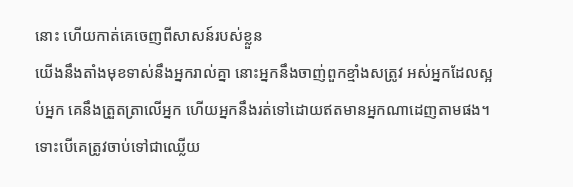នោះ ហើយកាត់គេចេញពីសាសន៍របស់ខ្លួន
យើងនឹងតាំងមុខទាស់នឹងអ្នករាល់គ្នា នោះអ្នកនឹងចាញ់ពួកខ្មាំងសត្រូវ អស់អ្នកដែលស្អប់អ្នក គេនឹងត្រួតត្រាលើអ្នក ហើយអ្នកនឹងរត់ទៅដោយឥតមានអ្នកណាដេញតាមផង។
ទោះបើគេត្រូវចាប់ទៅជាឈ្លើយ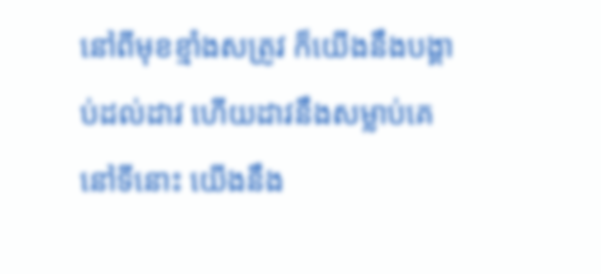នៅពីមុខខ្មាំងសត្រូវ ក៏យើងនឹងបង្គាប់ដល់ដាវ ហើយដាវនឹងសម្លាប់គេនៅទីនោះ យើងនឹង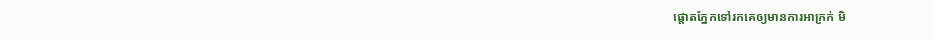ផ្តោតភ្នែកទៅរកគេឲ្យមានការអាក្រក់ មិ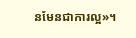នមែនជាការល្អ»។